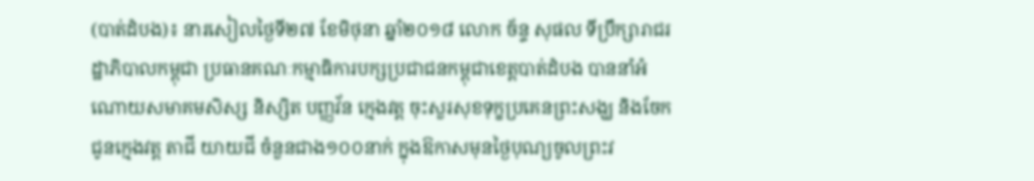(បាត់ដំបង)៖ នារសៀលថ្ងៃទី២៧ ខែមិថុនា ឆ្នាំ២០១៨ លោក ច័ន្ទ សុផល ទីប្រឹក្សារាជរដ្ឋាភិបាលកម្ពុជា ប្រធានគណៈកម្មាធិការបក្សប្រជាជនកម្ពុជាខេត្តបាត់ដំបង បាននាំអំណោយសមាគមសិស្ស និស្សិត បញ្ញវ័ន ក្មេងវត្ត ចុះសួរសុខទុក្ខប្រគេនព្រះសង្ឃ និងចែកជូនក្មេងវត្ត តាជី យាយជី ចំនួនជាង១០០នាក់ ក្នុងឱកាសមុនថ្ងៃបុណ្យចូលព្រះវ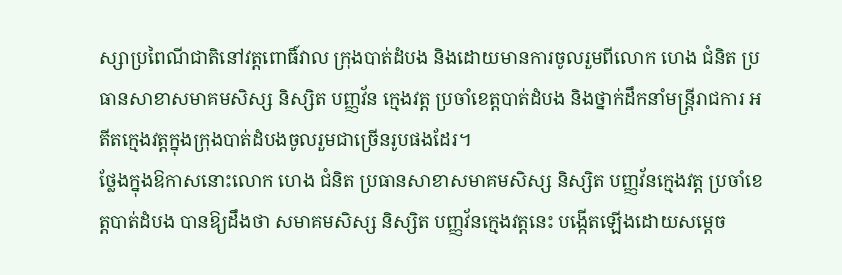ស្សាប្រពៃណីជាតិនៅវត្តពោធិ៍វាល ក្រុងបាត់ដំបង និងដោយមានការចូលរួមពីលោក ហេង ជំនិត ប្រធានសាខាសមាគមសិស្ស និស្សិត បញ្ញវ័ន ក្មេងវត្ត ប្រចាំខេត្តបាត់ដំបង និងថ្នាក់ដឹកនាំមន្រ្តីរាជការ អតីតក្មេងវត្តក្នុងក្រុងបាត់ដំបងចូលរួមជាច្រើនរូបផងដែរ។
ថ្លែងក្នុងឱកាសនោះលោក ហេង ជំនិត ប្រធានសាខាសមាគមសិស្ស និស្សិត បញ្ញវ័នក្មេងវត្ត ប្រចាំខេត្តបាត់ដំបង បានឱ្យដឹងថា សមាគមសិស្ស និស្សិត បញ្ញវ័នក្មេងវត្តនេះ បង្កើតឡើងដោយសម្តេច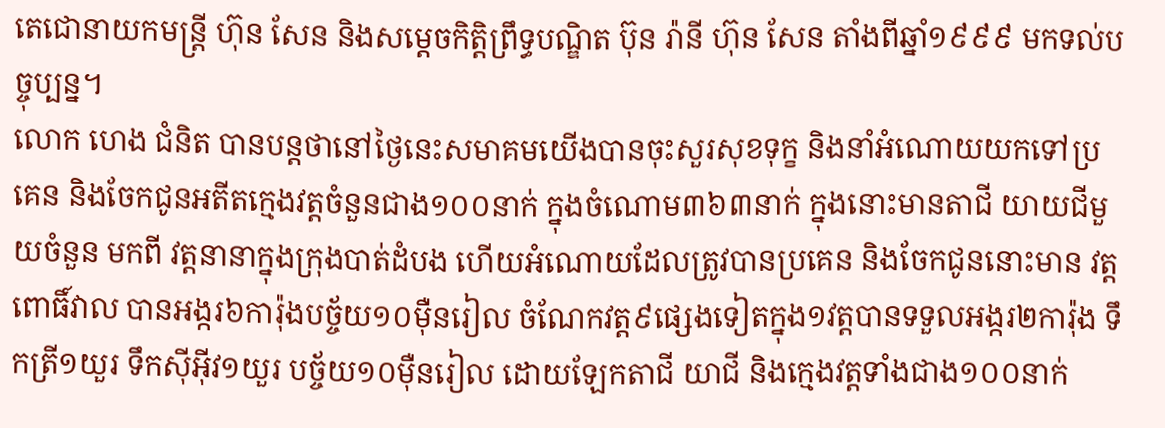តេជោនាយកមន្រ្តី ហ៊ុន សែន និងសម្តេចកិត្តិព្រឹទ្ធបណ្ឌិត ប៊ុន រ៉ានី ហ៊ុន សែន តាំងពីឆ្នាំ១៩៩៩ មកទល់បច្ចុប្បន្ន។
លោក ហេង ជំនិត បានបន្តថានៅថ្ងៃនេះសមាគមយើងបានចុះសួរសុខទុក្ខ និងនាំអំណោយយកទៅប្រគេន និងចែកជូនអតីតក្មេងវត្តចំនួនជាង១០០នាក់ ក្នុងចំណោម៣៦៣នាក់ ក្នុងនោះមានតាជី យាយជីមួយចំនួន មកពី វត្តនានាក្នុងក្រុងបាត់ដំបង ហើយអំណោយដែលត្រូវបានប្រគេន និងចែកជូននោះមាន វត្តពោធិ៍វាល បានអង្ករ៦ការ៉ុងបច្ច័យ១០ម៉ឺនរៀល ចំណែកវត្ត៩ផ្សេងទៀតក្នុង១វត្តបានទទួលអង្ករ២ការ៉ុង ទឹកត្រី១យួរ ទឹកស៊ីអ៊ីវ១យួរ បច្ច័យ១០ម៉ឺនរៀល ដោយឡែកតាជី យាជី និងក្មេងវត្តទាំងជាង១០០នាក់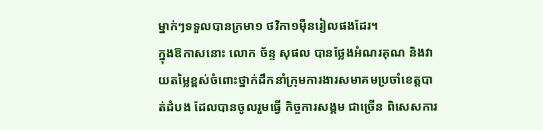ម្នាក់ៗទទួលបានក្រមា១ ថវិកា១ម៉ឺនរៀលផងដែរ។
ក្នុងឱកាសនោះ លោក ច័ន្ទ សុផល បានថ្លែងអំណរគុណ និងវាយតម្លៃខ្ពស់ចំពោះថ្នាក់ដឹកនាំក្រុមការងារសមាគមប្រចាំខេត្តបាត់ដំបង ដែលបានចូលរួមធ្វើ កិច្ចការសង្គម ជាច្រើន ពិសេសការ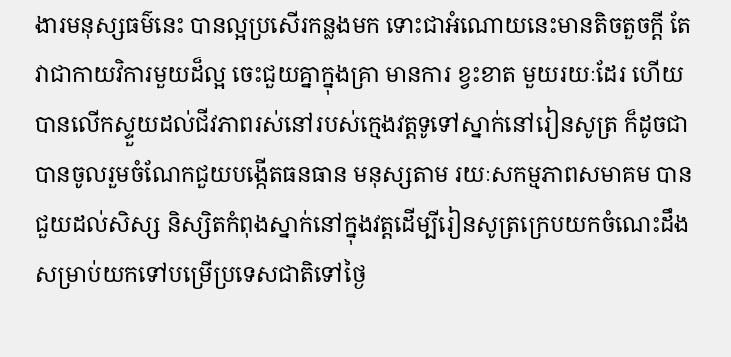ងារមនុស្សធម៌នេះ បានល្អប្រសើរកន្លងមក ទោះជាអំណោយនេះមានតិចតួចក្តី តែវាជាកាយវិការមួយដ៏ល្អ ចេះជួយគ្នាក្នុងគ្រា មានការ ខ្វះខាត មួយរយៈដែរ ហើយបានលើកស្ទួយដល់ជីវភាពរស់នៅរបស់ក្មេងវត្តទូទៅស្នាក់នៅរៀនសូត្រ ក៏ដូចជាបានចូលរួមចំណែកជួយបង្កើតធនធាន មនុស្សតាម រយៈសកម្មភាពសមាគម បានជួយដល់សិស្ស និស្សិតកំពុងស្នាក់នៅក្នុងវត្តដើម្បីរៀនសូត្រក្រេបយកចំណេះដឹង សម្រាប់យកទៅបម្រើប្រទេសជាតិទៅថ្ងៃ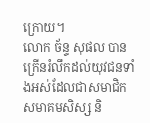ក្រោយ។
លោក ច័ន្ទ សុផល បានក្រើនរំលឹកដល់យុវជនទាំងអស់ដែលជាសមាជិកសមាគមសិស្ស និ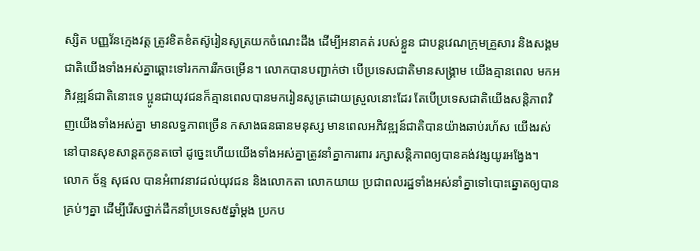ស្សិត បញ្ញវ័នក្មេងវត្ត ត្រូវខិតខំតស៊ូរៀនសូត្រយកចំណេះដឹង ដើម្បីអនាគត់ របស់ខ្លួន ជាបន្តវេណក្រុមគ្រួសារ និងសង្គមជាតិយើងទាំងអស់គ្នាឆ្ពោះទៅរកការរីកចម្រើន។ លោកបានបញ្ជាក់ថា បើប្រទេសជាតិមានសង្រ្គាម យើងគ្មានពេល មកអភិវឌ្ឍន៍ជាតិនោះទេ ប្អូនជាយុវជនក៏គ្មានពេលបានមករៀនសូត្រដោយស្រួលនោះដែរ តែបើប្រទេសជាតិយើងសន្តិភាពវិញយើងទាំងអស់គ្នា មានលទ្ធភាពច្រើន កសាងធនធានមនុស្ស មានពេលអភិវឌ្ឍន៍ជាតិបានយ៉ាងឆាប់រហ័ស យើងរស់នៅបានសុខសាន្តតកូនតចៅ ដូច្នេះហើយយើងទាំងអស់គ្នាត្រូវនាំគ្នាការពារ រក្សាសន្តិភាពឲ្យបានគង់វង្សយូរអង្វែង។
លោក ច័ន្ទ សុផល បានអំពាវនាវដល់យុវជន និងលោកតា លោកយាយ ប្រជាពលរដ្ឋទាំងអស់នាំគ្នាទៅបោះឆ្នោតឲ្យបានគ្រប់ៗគ្នា ដើម្បីរើសថ្នាក់ដឹកនាំប្រទេស៥ឆ្នាំម្តង ប្រកប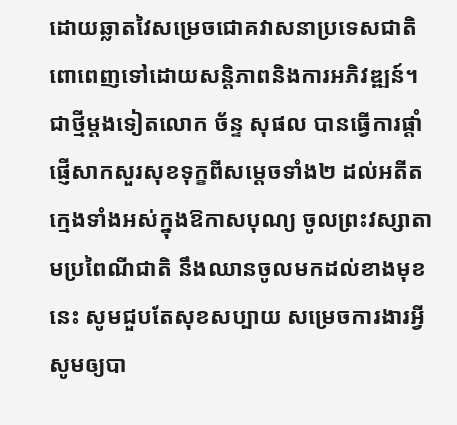ដោយឆ្លាតវៃសម្រេចជោគវាសនាប្រទេសជាតិពោពេញទៅដោយសន្តិភាពនិងការអភិវឌ្ឍន៍។
ជាថ្មីម្តងទៀតលោក ច័ន្ទ សុផល បានធ្វើការផ្តាំផ្ញើសាកសួរសុខទុក្ខពីសម្តេចទាំង២ ដល់អតីតក្មេងទាំងអស់ក្នុងឱកាសបុណ្យ ចូលព្រះវស្សាតាមប្រពៃណីជាតិ នឹងឈានចូលមកដល់ខាងមុខនេះ សូមជួបតែសុខសប្បាយ សម្រេចការងារអ្វីសូមឲ្យបា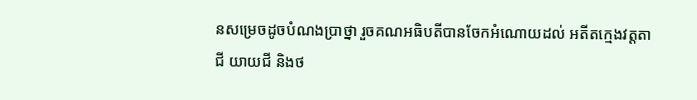នសម្រេចដូចបំណងប្រាថ្នា រួចគណអធិបតីបានចែកអំណោយដល់ អតីតក្មេងវត្តតាជី យាយជី និងថ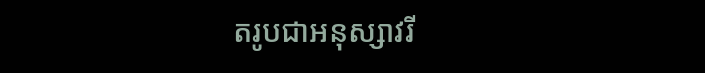តរូបជាអនុស្សាវរី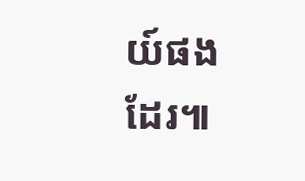យ៍ផងដែរ៕